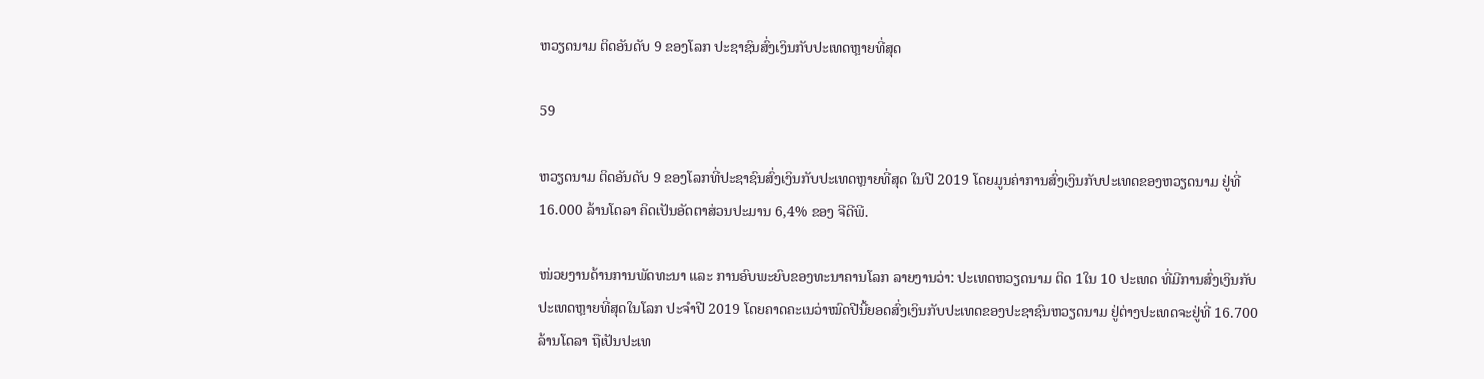ຫວຽດນາມ ຕິດອັນດັບ 9 ຂອງໂລກ ປະຊາຊົນສົ່ງເງິນກັບປະເທດຫຼາຍທີ່ສຸດ

59

ຫວຽດນາມ ຕິດອັນດັບ 9 ຂອງໂລກທີ່ປະຊາຊົນສົ່ງເງິນກັບປະເທດຫຼາຍທີ່ສຸດ ໃນປີ 2019 ໂດຍມູນຄ່າການສົ່ງເງິນກັບປະເທດຂອງຫວຽດນາມ ຢູ່ທີ່ 16.000 ລ້ານໂດລາ ຄິດເປັນອັດຕາສ່ວນປະມານ 6,4% ຂອງ ຈີດີພີ.

ໜ່ວຍງານດ້ານການພັດທະນາ ແລະ ການອົບພະຍົບຂອງທະນາຄານໂລກ ລາຍງານວ່າ: ປະເທດຫວຽດນາມ ຕິດ 1ໃນ 10 ປະເທດ ທີ່ມີການສົ່ງເງິນກັບປະເທດຫຼາຍທີ່ສຸດໃນໂລກ ປະຈໍາປີ 2019 ໂດຍຄາດຄະເນວ່າໝົດປີນີ້ຍອດສົ່ງເງິນກັບປະເທດຂອງປະຊາຊົນຫວຽດນາມ ຢູ່ຕ່າງປະເທດຈະຢູ່ທີ່ 16.700 ລ້ານໂດລາ ຖືເປັນປະເທ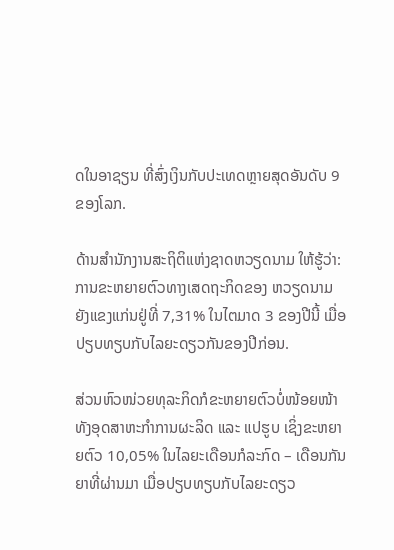ດໃນອາຊຽນ ທີ່ສົ່ງເງິນກັບປະເທດຫຼາຍສຸດອັນດັບ 9 ຂອງໂລກ.

ດ້ານສໍານັກງານສະຖິຕິແຫ່ງຊາດຫວຽດນາມ ໃຫ້ຮູ້ວ່າ: ການຂະຫຍາຍຕົວທາງເສດຖະກິດຂອງ ຫວຽດນາມ ຍັງແຂງແກ່ນຢູ່ທີ່ 7,31% ໃນໄຕມາດ 3 ຂອງປີນີ້ ເມື່ອປຽບທຽບກັບໄລຍະດຽວກັນຂອງປີກ່ອນ.

ສ່ວນຫົວໜ່ວຍທຸລະກິດກໍຂະຫຍາຍຕົວບໍ່ໜ້ອຍໜ້າ ທັງອຸດສາຫະກໍາການຜະລິດ ແລະ ແປຮູບ ເຊິ່ງຂະຫຍາຍຕົວ 10,05% ໃນໄລຍະເດືອນກໍລະກົດ – ເດືອນກັນຍາທີ່ຜ່ານມາ ເມື່ອປຽບທຽບກັບໄລຍະດຽວ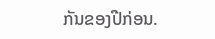ກັນຂອງປີກ່ອນ.